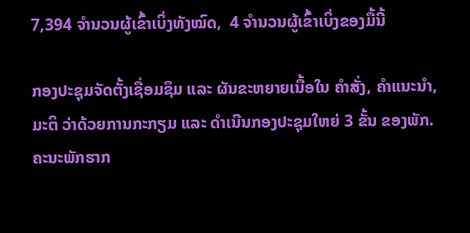7,394 ຈຳນວນຜູ້ເຂົ້າເບິ່ງທັງໝົດ,  4 ຈຳນວນຜູ້ເຂົ້າເບິ່ງຂອງມື້ນີ້

ກອງປະຊຸມຈັດຕັ້ງເຊື່ອມຊຶມ ແລະ ຜັນຂະຫຍາຍເນື້ອໃນ ຄຳສັ່ງ, ຄຳແນະນຳ, ມະຕິ ວ່າດ້ວຍການກະກຽມ ແລະ ດຳເນີນກອງປະຊຸມໃຫຍ່ 3 ຂັ້ນ ຂອງພັກ. ຄະນະພັກຮາກ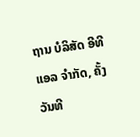ຖານ ບໍລິສັດ ອີທີແອລ ຈຳກັດ, ຄັ້ງວັນທີ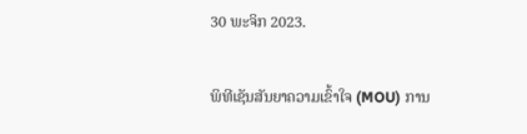30 ພະຈິກ 2023.

ພິທີເຊັນສັນຍາຄວາມເຂົ້າໃຈ (MOU) ການ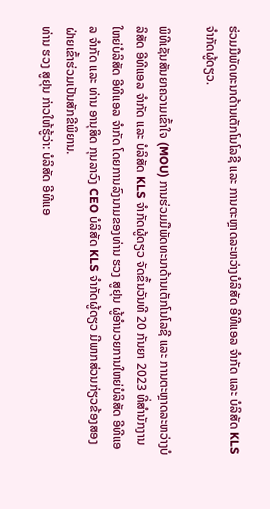ຮ່ວມມືພັດທະນາດ້ານເຕັກໂນໂລຊີ ແລະ ການຕະຫຼາດລະຫວ່າງບໍລິສັດ ອີທີແອລ ຈໍາກັດ ແລະ ບໍລິສັດ KLS ຈໍາກັດຜູ້ດຽວ.

ພິທີເຊັນສັນຍາຄວາມເຂົ້າໃຈ (MOU) ການຮ່ວມມືພັດທະນາດ້ານເຕັກໂນໂລຊີ ແລະ ການຕະຫຼາດລະຫວ່າງບໍລິສັດ ອີທີແອລ ຈໍາກັດ ແລະ ບໍລິສັດ KLS ຈໍາກັດຜູ້ດຽວ ຈັດຂຶ້ນວັນທີ 20 ກັນຍາ 2023 ທີ່ສຳນັກງານໃຫຍ່ບໍລິສັດ ອີທີແອລ ຈໍາກັດ ໂດຍການລົງນາມຂອງທ່ານ ຮວງ ສູຢຸນ ຜູ້ອໍານວຍການໃຫຍ່ບໍລິສັດ ອີທີແອລ ຈໍາກັດ ແລະ ທ່ານ ອານຸສິດ ກຸນລາວົງ CEO ບໍລິສັດ KLS ຈໍາກັດຜູ້ດຽວ ມີພາກສ່ວນກ່ຽວຂ້ອງສອງຝ່າຍເຂົ້າຮ່ວມເປັນສັກຂີພິຍານ.
ທ່ານ ຮວງ ສູຢຸນ ກ່າວໃຫ້ຮູ້ວ່າ: ບໍລິສັດ ອີທີແອ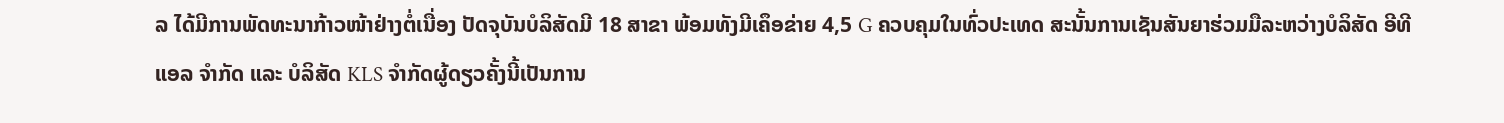ລ ໄດ້ມີການພັດທະນາກ້າວໜ້າຢ່າງຕໍ່ເນື່ອງ ປັດຈຸບັນບໍລິສັດມີ 18 ສາຂາ ພ້ອມທັງມີເຄຶອຂ່າຍ 4,5 G ຄວບຄຸມໃນທົ່ວປະເທດ ສະນັ້ນການເຊັນສັນຍາຮ່ວມມືລະຫວ່າງບໍລິສັດ ອີທີແອລ ຈໍາກັດ ແລະ ບໍລິສັດ KLS ຈໍາກັດຜູ້ດຽວຄັ້ງນີ້ເປັນການ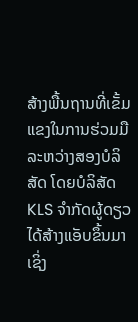ສ້າງພື້ນຖານທີ່ເຂັ້ມແຂງໃນການຮ່ວມມືລະຫວ່າງສອງບໍລິສັດ ໂດຍບໍລິສັດ KLS ຈໍາກັດຜູ້ດຽວ ໄດ້ສ້າງແອັບຂຶ້ນມາ ເຊິ່ງ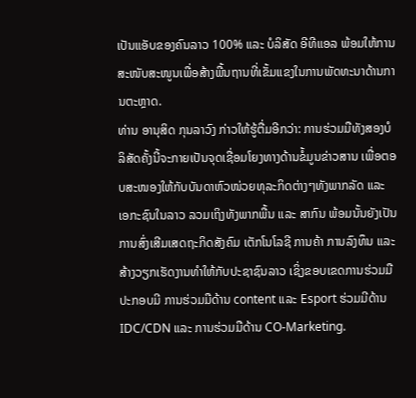ເປັນແອັບຂອງຄົນລາວ 100% ແລະ ບໍລິສັດ ອີທີແອລ ພ້ອມໃຫ້ການສະໜັບສະໜູນເພື່ອສ້າງພື້ນຖານທີ່ເຂັ້ມແຂງໃນການພັດທະນາດ້ານການຕະຫຼາດ.
ທ່ານ ອານຸສິດ ກຸນລາວົງ ກ່າວໃຫ້ຮູ້ຕື່ມອີກວ່າ: ການຮ່ວມມືທັງສອງບໍລິສັດຄັ້ງນີ້ຈະກາຍເປັນຈຸດເຊື່ອມໂຍງທາງດ້ານຂໍ້ມູນຂ່າວສານ ເພື່ອຕອບສະໜອງໃຫ້ກັບບັນດາຫົວໜ່ວຍທຸລະກິດຕ່າງໆທັງພາກລັດ ແລະ ເອກະຊົນໃນລາວ ລວມເຖິງທັງພາກພື້ນ ແລະ ສາກົນ ພ້ອມນັ້ນຍັງເປັນການສົ່ງເສີມເສດຖະກິດສັງຄົມ ເຕັກໂນໂລຊີ ການຄ້າ ການລົງທຶນ ແລະ ສ້າງວຽກເຮັດງານທໍາໃຫ້ກັບປະຊາຊົນລາວ ເຊິ່ງຂອບເຂດການຮ່ວມມືປະກອບມີ ການຮ່ວມມືດ້ານ content ແລະ Esport ຮ່ວມມີດ້ານ IDC/CDN ແລະ ການຮ່ວມມືດ້ານ CO-Marketing.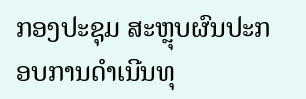ກອງປະຊຸມ ສະຫຼຸບຜົນປະກອບການດຳເນີນທຸ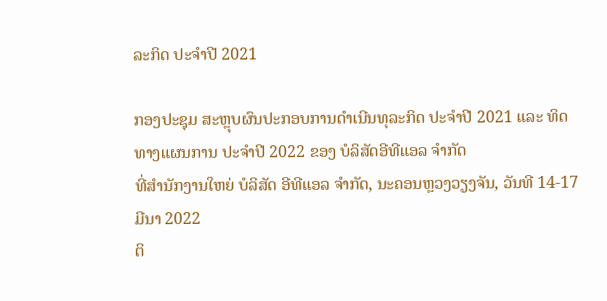ລະກິດ ປະຈຳປີ 2021

ກອງປະຊຸມ ສະຫຼຸບຜົນປະກອບການດຳເນີນທຸລະກິດ ປະຈຳປີ 2021 ແລະ ທິດທາງແຜນການ ປະຈຳປີ 2022 ຂອງ ບໍລິສັດອີທີແອລ ຈຳກັດ
ທີ່ສຳນັກງານໃຫຍ່ ບໍລິສັດ ອີທີແອລ ຈຳກັດ, ນະຄອນຫຼວງວຽງຈັນ, ວັນທີ 14-17 ມີນາ 2022
ຕິ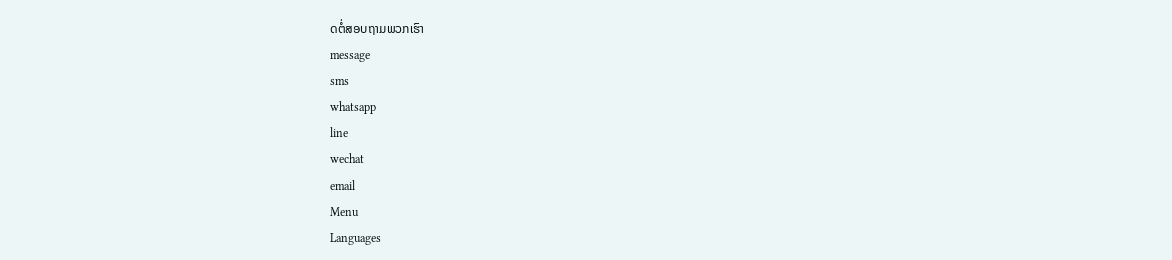ດຕໍ່ສອບຖາມພວກເຮົາ
message
sms
whatsapp
line
wechat
email
Menu
Languages